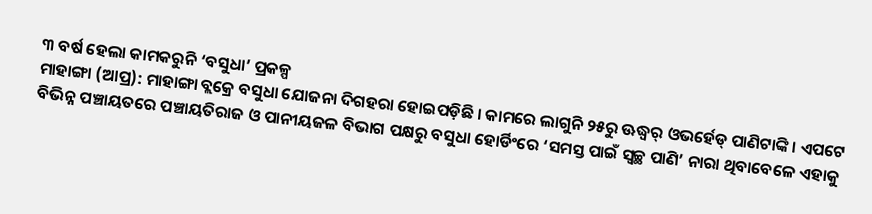୩ ବର୍ଷ ହେଲା କାମକରୁନି ‘ବସୁଧା’ ପ୍ରକଳ୍ପ
ମାହାଙ୍ଗା (ଆପ୍ର): ମାହାଙ୍ଗା ବ୍ଲକ୍ରେ ବସୁଧା ଯୋଜନା ଦିଗହରା ହୋଇପଡ଼ିଛି । କାମରେ ଲାଗୁନି ୨୫ରୁ ଊଦ୍ଧ୍ୱର୍ ଓଭର୍ହେଡ୍ ପାଣିଟାଙ୍କି । ଏପଟେ ବିଭିନ୍ନ ପଞ୍ଚାୟତରେ ପଞ୍ଚାୟତିରାଜ ଓ ପାନୀୟଜଳ ବିଭାଗ ପକ୍ଷରୁ ବସୁଧା ହୋର୍ଡିଂରେ ‘ସମସ୍ତ ପାଇଁ ସ୍ୱଚ୍ଛ ପାଣି’ ନାରା ଥିବାବେଳେ ଏହାକୁ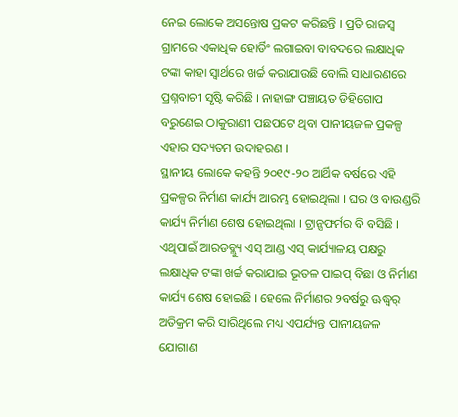ନେଇ ଲୋକେ ଅସନ୍ତୋଷ ପ୍ରକଟ କରିଛନ୍ତି । ପ୍ରତି ରାଜସ୍ୱ ଗ୍ରାମରେ ଏକାଧିକ ହୋର୍ଡିଂ ଲଗାଇବା ବାବଦରେ ଲକ୍ଷାଧିକ ଟଙ୍କା କାହା ସ୍ୱାର୍ଥରେ ଖର୍ଚ୍ଚ କରାଯାଉଛି ବୋଲି ସାଧାରଣରେ ପ୍ରଶ୍ନବାଚୀ ସୃଷ୍ଟି କରିଛି । ନାହାଙ୍ଗ ପଞ୍ଚାୟତ ଡିହିଗୋପ ବରୁଣେଇ ଠାକୁରାଣୀ ପଛପଟେ ଥିବା ପାନୀୟଜଳ ପ୍ରକଳ୍ପ ଏହାର ସଦ୍ୟତମ ଉଦାହରଣ ।
ସ୍ଥାନୀୟ ଲୋକେ କହନ୍ତି ୨୦୧୯-୨୦ ଆର୍ଥିକ ବର୍ଷରେ ଏହି ପ୍ରକଳ୍ପର ନିର୍ମାଣ କାର୍ଯ୍ୟ ଆରମ୍ଭ ହୋଇଥିଲା । ଘର ଓ ବାଉଣ୍ଡରି କାର୍ଯ୍ୟ ନିର୍ମାଣ ଶେଷ ହୋଇଥିଲା । ଟ୍ରାନ୍ସଫର୍ମର ବି ବସିଛି । ଏଥିପାଇଁ ଆରଡବ୍ଲ୍ୟୁ ଏସ୍ ଆଣ୍ଡ ଏସ୍ କାର୍ଯ୍ୟାଳୟ ପକ୍ଷରୁ ଲକ୍ଷାଧିକ ଟଙ୍କା ଖର୍ଚ୍ଚ କରାଯାଇ ଭୂତଳ ପାଇପ୍ ବିଛା ଓ ନିର୍ମାଣ କାର୍ଯ୍ୟ ଶେଷ ହୋଇଛି । ହେଲେ ନିର୍ମାଣର ୨ବର୍ଷରୁ ଊଦ୍ଧ୍ୱର୍ ଅତିକ୍ରମ କରି ସାରିଥିଲେ ମଧ୍ୟ ଏପର୍ଯ୍ୟନ୍ତ ପାନୀୟଜଳ ଯୋଗାଣ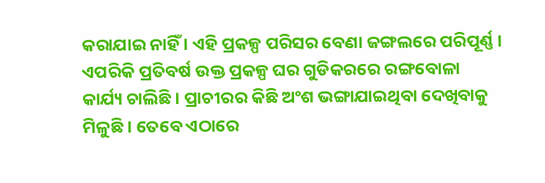କରାଯାଇ ନାହିଁ । ଏହି ପ୍ରକଳ୍ପ ପରିସର ବେଣା ଜଙ୍ଗଲରେ ପରିପୂର୍ଣ୍ଣ । ଏପରିକି ପ୍ରତିବର୍ଷ ଉକ୍ତ ପ୍ରକଳ୍ପ ଘର ଗୁଡିକରରେ ରଙ୍ଗବୋଳା କାର୍ଯ୍ୟ ଚାଲିଛି । ପ୍ରାଚୀରର କିଛି ଅଂଶ ଭଙ୍ଗାଯାଇଥିବା ଦେଖିବାକୁ ମିଳୁଛି । ତେବେ ଏଠାରେ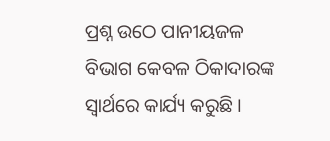ପ୍ରଶ୍ନ ଉଠେ ପାନୀୟଜଳ ବିଭାଗ କେବଳ ଠିକାଦାରଙ୍କ ସ୍ୱାର୍ଥରେ କାର୍ଯ୍ୟ କରୁଛି ।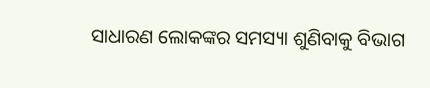ସାଧାରଣ ଲୋକଙ୍କର ସମସ୍ୟା ଶୁଣିବାକୁ ବିଭାଗ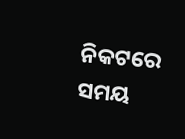ନିକଟରେ ସମୟ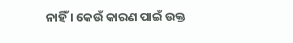ନାହିଁ । କେଉଁ କାରଣ ପାଇଁ ଉକ୍ତ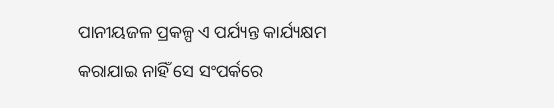ପାନୀୟଜଳ ପ୍ରକଳ୍ପ ଏ ପର୍ଯ୍ୟନ୍ତ କାର୍ଯ୍ୟକ୍ଷମ କରାଯାଇ ନାହିଁ ସେ ସଂପର୍କରେ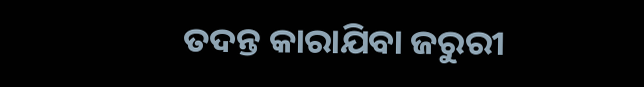ତଦନ୍ତ କାରାଯିବା ଜରୁରୀ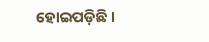ହୋଇପଡ଼ିଛି ।